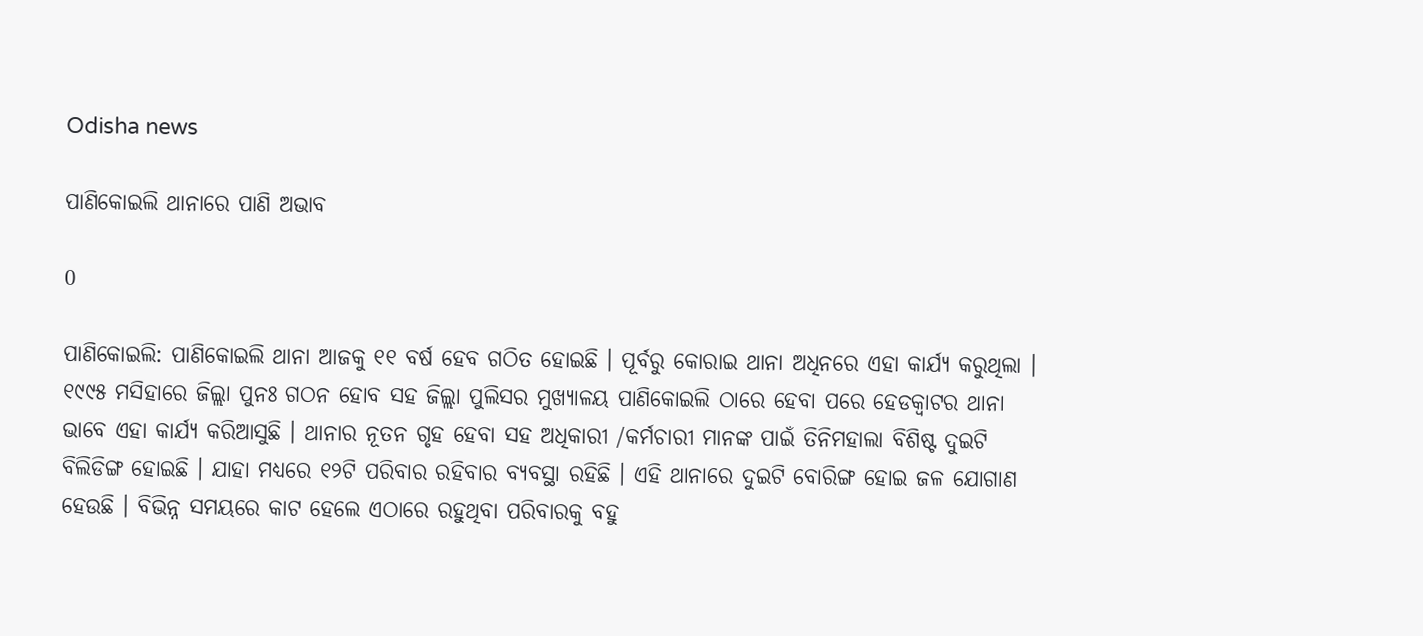Odisha news

ପାଣିକୋଇଲି ଥାନାରେ ପାଣି ଅଭାବ

0

ପାଣିକୋଇଲି: ପାଣିକୋଇଲି ଥାନା ଆଜକୁ ୧୧ ବର୍ଷ ହେବ ଗଠିତ ହୋଇଛି । ପୂର୍ବରୁ କୋରାଇ ଥାନା ଅଧିନରେ ଏହା କାର୍ଯ୍ୟ କରୁଥିଲା । ୧୯୯୫ ମସିହାରେ ଜିଲ୍ଲା ପୁନଃ ଗଠନ ହୋବ ସହ ଜିଲ୍ଲା ପୁଲିସର ମୁଖ୍ୟାଳୟ ପାଣିକୋଇଲି ଠାରେ ହେବା ପରେ ହେଡକ୍ୱାଟର ଥାନା ଭାବେ ଏହା କାର୍ଯ୍ୟ କରିଆସୁଛି । ଥାନାର ନୂତନ ଗୃହ ହେବା ସହ ଅଧିକାରୀ /କର୍ମଚାରୀ ମାନଙ୍କ ପାଇଁ ତିନିମହାଲା ବିଶିଷ୍ଟ ଦୁଇଟି ବିଲିଡିଙ୍ଗ ହୋଇଛି । ଯାହା ମଧ୍ୟରେ ୧୨ଟି ପରିବାର ରହିବାର ବ୍ୟବସ୍ଥା ରହିଛି । ଏହି ଥାନାରେ ଦୁଇଟି ବୋରିଙ୍ଗ ହୋଇ ଜଳ ଯୋଗାଣ ହେଉଛି । ବିଭିନ୍ନ ସମୟରେ କାଟ ହେଲେ ଏଠାରେ ରହୁଥିବା ପରିବାରକୁ ବହୁ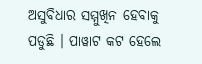ଅସୁବିଧାର ସମ୍ମୁଖିନ ହେବାକୁ ପଡୁଛି । ପାୱାଟ କଟ ହେଲେ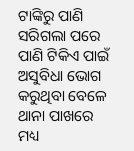ଟାଙ୍କିରୁ ପାଣି ସରିଗଲା ପରେ ପାଣି ଟିକିଏ ପାଇଁ ଅସୁବିଧା ଭୋଗ କରୁଥିବା ବେଳେ ଥାନା ପାଖରେ ମଧ୍ୟ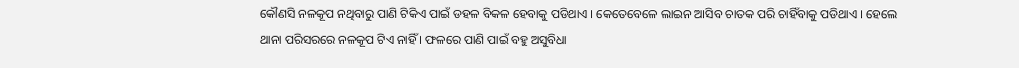କୌଣସି ନଳକୂପ ନଥିବାରୁ ପାଣି ଟିକିଏ ପାଇଁ ଡହଳ ବିକଳ ହେବାକୁ ପଡିଥାଏ । କେତେବେଳେ ଲାଇନ ଆସିବ ଚାତକ ପରି ଚାହିଁବାକୁ ପଡିଥାଏ । ହେଲେ ଥାନା ପରିସରରେ ନଳକୂପ ଟିଏ ନାହିଁ । ଫଳରେ ପାଣି ପାଇଁ ବହୁ ଅସୁବିଧା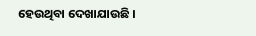ହେଉଥିବା ଦେଖାଯାଉଛି ।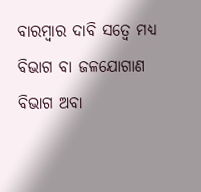ବାରମ୍ବାର ଦାବି ସତ୍ୱେ ମଧ୍ୟ ବିଭାଗ ବା ଜଳଯୋଗାଣ ବିଭାଗ ଅବା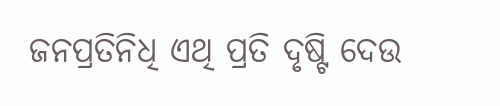ଜନପ୍ରତିନିଧି ଏଥି ପ୍ରତି ଦୃଷ୍ଟି ଦେଉ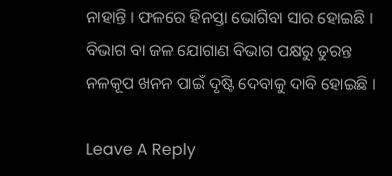ନାହାନ୍ତି । ଫଳରେ ହିନସ୍ତା ଭୋଗିବା ସାର ହୋଇଛି । ବିଭାଗ ବା ଜଳ ଯୋଗାଣ ବିଭାଗ ପକ୍ଷରୁ ତୁରନ୍ତ ନଳକୂପ ଖନନ ପାଇଁ ଦୃଷ୍ଟି ଦେବାକୁ ଦାବି ହୋଇଛି ।

Leave A Reply